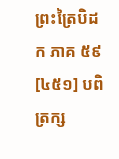ព្រះត្រៃបិដក ភាគ ៥៩
[៤៥១] បពិត្រក្ស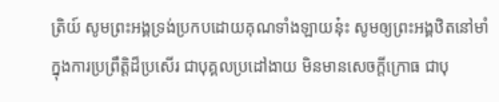ត្រិយ៍ សូមព្រះអង្គទ្រង់ប្រកបដោយគុណទាំងឡាយនុ៎ះ សូមឲ្យព្រះអង្គឋិតនៅមាំ ក្នុងការប្រព្រឹត្តិដ៏ប្រសើរ ជាបុគ្គលប្រដៅងាយ មិនមានសេចក្តីក្រោធ ជាបុ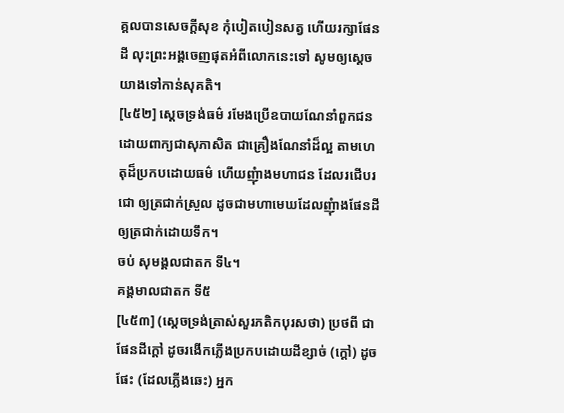គ្គលបានសេចក្តីសុខ កុំបៀតបៀនសត្វ ហើយរក្សាផែនដី លុះព្រះអង្គចេញផុតអំពីលោកនេះទៅ សូមឲ្យសេ្តចយាងទៅកាន់សុគតិ។
[៤៥២] សេ្តចទ្រង់ធម៌ រមែងប្រើឧបាយណែនាំពួកជន ដោយពាក្យជាសុភាសិត ជាគ្រឿងណែនាំដ៏ល្អ តាមហេតុដ៏ប្រកបដោយធម៌ ហើយញុំាងមហាជន ដែលរជើបរជោ ឲ្យត្រជាក់ស្រួល ដូចជាមហាមេឃដែលញុំាងផែនដីឲ្យត្រជាក់ដោយទឹក។
ចប់ សុមង្គលជាតក ទី៤។
គង្គមាលជាតក ទី៥
[៤៥៣] (សេ្តចទ្រង់ត្រាស់សួរភតិកបុរសថា) ប្រថពី ជាផែនដីក្តៅ ដូចរងើកភ្លើងប្រកបដោយដីខ្សាច់ (ក្តៅ) ដូចផែះ (ដែលភ្លើងឆេះ) អ្នក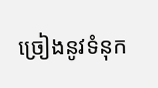ច្រៀងនូវទំនុក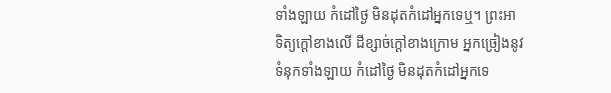ទាំងឡាយ កំដៅថ្ងៃ មិនដុតកំដៅអ្នកទេឬ។ ព្រះអាទិត្យក្តៅខាងលើ ដីខ្សាច់ក្តៅខាងក្រោម អ្នកច្រៀងនូវទំនុកទាំងឡាយ កំដៅថ្ងៃ មិនដុតកំដៅអ្នកទេ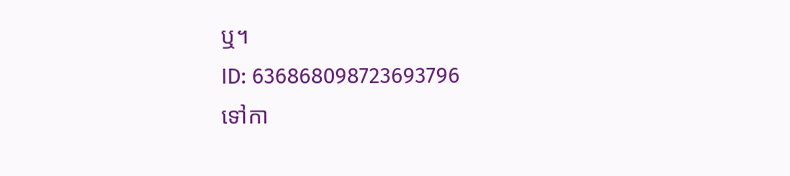ឬ។
ID: 636868098723693796
ទៅកា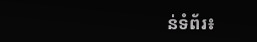ន់ទំព័រ៖